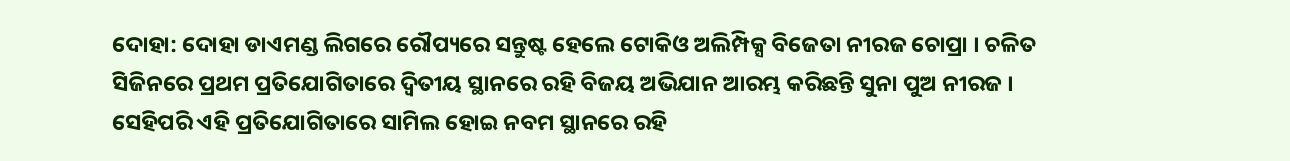ଦୋହା: ଦୋହା ଡାଏମଣ୍ଡ ଲିଗରେ ରୌପ୍ୟରେ ସନ୍ତୁଷ୍ଟ ହେଲେ ଟୋକିଓ ଅଲିମ୍ପିକ୍ସ ବିଜେତା ନୀରଜ ଚୋପ୍ରା । ଚଳିତ ସିଜିନରେ ପ୍ରଥମ ପ୍ରତିଯୋଗିତାରେ ଦ୍ବିତୀୟ ସ୍ଥାନରେ ରହି ବିଜୟ ଅଭିଯାନ ଆରମ୍ଭ କରିଛନ୍ତି ସୁନା ପୁଅ ନୀରଜ । ସେହିପରି ଏହି ପ୍ରତିଯୋଗିତାରେ ସାମିଲ ହୋଇ ନବମ ସ୍ଥାନରେ ରହି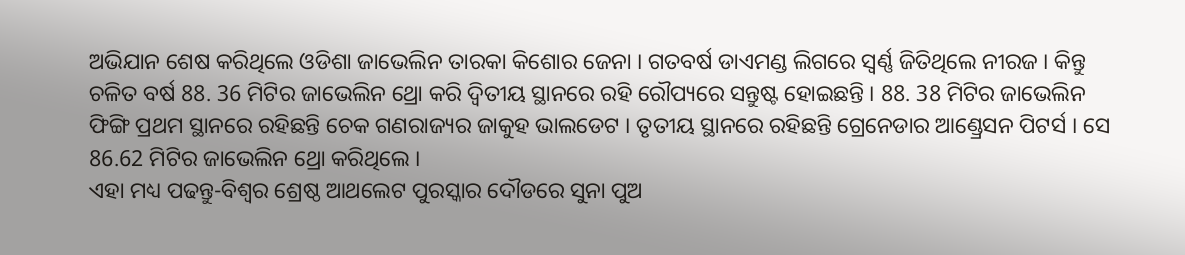ଅଭିଯାନ ଶେଷ କରିଥିଲେ ଓଡିଶା ଜାଭେଲିନ ତାରକା କିଶୋର ଜେନା । ଗତବର୍ଷ ଡାଏମଣ୍ଡ ଲିଗରେ ସ୍ବର୍ଣ୍ଣ ଜିତିଥିଲେ ନୀରଜ । କିନ୍ତୁ ଚଳିତ ବର୍ଷ 88. 36 ମିଟିର ଜାଭେଲିନ ଥ୍ରୋ କରି ଦ୍ବିତୀୟ ସ୍ଥାନରେ ରହି ରୌପ୍ୟରେ ସନ୍ତୁଷ୍ଟ ହୋଇଛନ୍ତି । 88. 38 ମିଟିର ଜାଭେଲିନ ଫିଙ୍ଗି ପ୍ରଥମ ସ୍ଥାନରେ ରହିଛନ୍ତି ଚେକ ଗଣରାଜ୍ୟର ଜାକୁହ ଭାଲଡେଟ । ତୃତୀୟ ସ୍ଥାନରେ ରହିଛନ୍ତି ଗ୍ରେନେଡାର ଆଣ୍ଡ୍ରେସନ ପିଟର୍ସ । ସେ 86.62 ମିଟିର ଜାଭେଲିନ ଥ୍ରୋ କରିଥିଲେ ।
ଏହା ମଧ୍ୟ ପଢନ୍ତୁ-ବିଶ୍ବର ଶ୍ରେଷ୍ଠ ଆଥଲେଟ ପୁରସ୍କାର ଦୌଡରେ ସୁନା ପୁଅ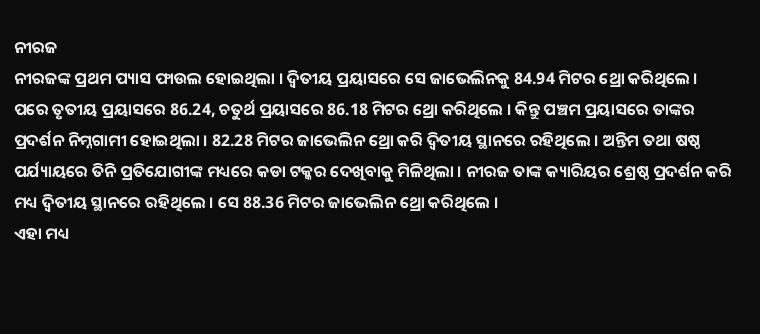ନୀରଜ
ନୀରଜଙ୍କ ପ୍ରଥମ ପ୍ୟାସ ଫାଉଲ ହୋଇଥିଲା । ଦ୍ବିତୀୟ ପ୍ରୟାସରେ ସେ ଜାଭେଲିନକୁ 84.94 ମିଟର ଥ୍ରୋ କରିଥିଲେ । ପରେ ତୃତୀୟ ପ୍ରୟାସରେ 86.24, ଚତୁର୍ଥ ପ୍ରୟାସରେ 86.18 ମିଟର ଥ୍ରୋ କରିଥିଲେ । କିନ୍ତୁ ପଞ୍ଚମ ପ୍ରୟାସରେ ତାଙ୍କର ପ୍ରଦର୍ଶନ ନିମ୍ନଗାମୀ ହୋଇଥିଲା । 82.28 ମିଟର ଜାଭେଲିନ ଥ୍ରୋ କରି ଦ୍ବିତୀୟ ସ୍ଥାନରେ ରହିଥିଲେ । ଅନ୍ତିମ ତଥା ଷଷ୍ଠ ପର୍ଯ୍ୟାୟରେ ତିନି ପ୍ରତିଯୋଗୀଙ୍କ ମଧ୍ୟରେ କଡା ଟକ୍କର ଦେଖିବାକୁ ମିଳିଥିଲା । ନୀରଜ ତାଙ୍କ କ୍ୟାରିୟର ଶ୍ରେଷ୍ଠ ପ୍ରଦର୍ଶନ କରି ମଧ୍ୟ ଦ୍ବିତୀୟ ସ୍ଥାନରେ ରହିଥିଲେ । ସେ 88.36 ମିଟର ଜାଭେଲିନ ଥ୍ରୋ କରିଥିଲେ ।
ଏହା ମଧ୍ୟ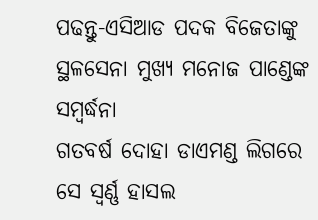ପଢନ୍ତୁ-ଏସିଆଡ ପଦକ ବିଜେତାଙ୍କୁ ସ୍ଥଳସେନା ମୁଖ୍ୟ ମନୋଜ ପାଣ୍ଡେଙ୍କ ସମ୍ବର୍ଦ୍ଧନା
ଗତବର୍ଷ ଦୋହା ଡାଏମଣ୍ଡ ଲିଗରେ ସେ ସ୍ବର୍ଣ୍ଣ ହାସଲ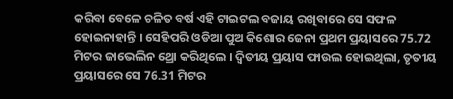କରିବା ବେଳେ ଚଳିତ ବର୍ଷ ଏହି ଟାଇଟଲ ବଜାୟ ରଖିବାରେ ସେ ସଫଳ ହୋଇନାହାନ୍ତି । ସେହିପରି ଓଡିଆ ପୁଅ କିଶୋର ଜେନା ପ୍ରଥମ ପ୍ରୟାସରେ 75.72 ମିଟର ଜାଭେଲିନ ଥ୍ରୋ କରିଥିଲେ । ଦ୍ବିତୀୟ ପ୍ରୟାସ ଫାଉଲ ହୋଇଥିଲା, ତୃତୀୟ ପ୍ରୟାସରେ ସେ 76.31 ମିଟର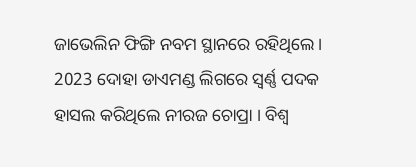ଜାଭେଲିନ ଫିଙ୍ଗି ନବମ ସ୍ଥାନରେ ରହିଥିଲେ । 2023 ଦୋହା ଡାଏମଣ୍ଡ ଲିଗରେ ସ୍ବର୍ଣ୍ଣ ପଦକ ହାସଲ କରିଥିଲେ ନୀରଜ ଚୋପ୍ରା । ବିଶ୍ବ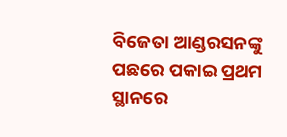ବିଜେତା ଆଣ୍ଡରସନଙ୍କୁ ପଛରେ ପକାଇ ପ୍ରଥମ ସ୍ଥାନରେ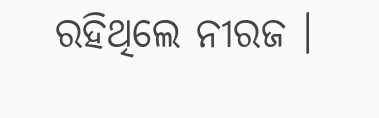ରହିଥିଲେ ନୀରଜ ।